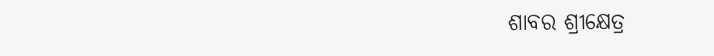ଶାବର ଶ୍ରୀକ୍ଷେତ୍ର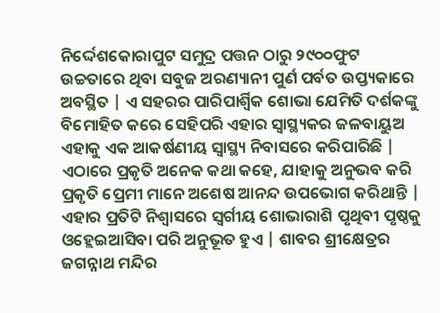ନିର୍ଦ୍ଦେଶକୋରାପୁଟ ସମୁଦ୍ର ପତ୍ତନ ଠାରୁ ୨୯୦୦ଫୁଟ ଉଚ୍ଚତାରେ ଥିବା ସବୁଜ ଅରଣ୍ୟାନୀ ପୁର୍ଣ ପର୍ବତ ଉପ୍ତ୍ୟକାରେ ଅବସ୍ଥିତ | ଏ ସହରର ପାରିପାର୍ଶ୍ୱିକ ଶୋଭା ଯେମିତି ଦର୍ଶକଙ୍କୁ ବିମୋହିତ କରେ ସେହିପରି ଏହାର ସ୍ୱାସ୍ଥ୍ୟକର ଜଳବାୟୁଅ ଏହାକୁ ଏକ ଆକର୍ଷଣୀୟ ସ୍ୱାସ୍ଥ୍ୟ ନିବାସରେ କରିପାରିଛି | ଏଠାରେ ପ୍ରକୃତି ଅନେକ କଥା କହେ, ଯାହାକୁ ଅନୁଭବ କରି ପ୍ରକୃତି ପ୍ରେମୀ ମାନେ ଅଶେଷ ଆନନ୍ଦ ଉପଭୋଗ କରିଥାନ୍ତି | ଏହାର ପ୍ରତିଟି ନିଶ୍ୱାସରେ ସ୍ୱର୍ଗୀୟ ଶୋଭାରାଶି ପୃଥିବୀ ପୃଷ୍ଠକୁ ଓହ୍ଲେଇଆସିବା ପରି ଅନୁଭୂତ ହୁଏ | ଶାବର ଶ୍ରୀକ୍ଷେତ୍ରର ଜଗନ୍ନାଥ ମନ୍ଦିର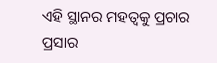ଏହି ସ୍ଥାନର ମହତ୍ୱକୁ ପ୍ରଚାର ପ୍ରସାର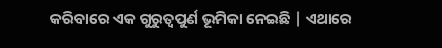କରିବାରେ ଏକ ଗୁରୁତ୍ୱପୁର୍ଣ ଭୂମିକା ନେଇଛି | ଏଥାରେ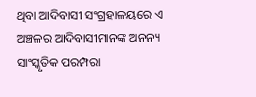ଥିବା ଆଦିବାସୀ ସଂଗ୍ରହାଳୟରେ ଏ ଅଞ୍ଚଳର ଆଦିବାସୀମାନଙ୍କ ଅନନ୍ୟ ସାଂସ୍କୃତିକ ପରମ୍ପରା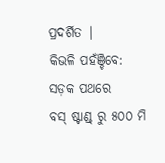ପ୍ରଦର୍ଶିତ |
କିଭଳି ପହଁଞ୍ଚିବେ:
ସଡ଼କ ପଥରେ
ବସ୍ ଷ୍ଟାଣ୍ଡ୍ ରୁ ୫୦୦ ମି